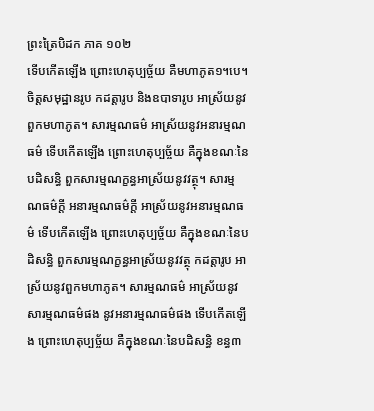ព្រះត្រៃបិដក ភាគ ១០២
ទើបកើតឡើង ព្រោះហេតុប្បច្ច័យ គឺមហាភូត១។បេ។ ចិត្តសមុដ្ឋានរូប កដត្តារូប និងឧបាទារូប អាស្រ័យនូវពួកមហាភូត។ សារម្មណធម៌ អាស្រ័យនូវអនារម្មណធម៌ ទើបកើតឡើង ព្រោះហេតុប្បច្ច័យ គឺក្នុងខណៈនៃបដិសន្ធិ ពួកសារម្មណក្ខន្ធអាស្រ័យនូវវត្ថុ។ សារម្មណធម៌ក្តី អនារម្មណធម៌ក្តី អាស្រ័យនូវអនារម្មណធម៌ ទើបកើតឡើង ព្រោះហេតុប្បច្ច័យ គឺក្នុងខណៈនៃបដិសន្ធិ ពួកសារម្មណក្ខន្ធអាស្រ័យនូវវត្ថុ កដត្តារូប អាស្រ័យនូវពួកមហាភូត។ សារម្មណធម៌ អាស្រ័យនូវសារម្មណធម៌ផង នូវអនារម្មណធម៌ផង ទើបកើតឡើង ព្រោះហេតុប្បច្ច័យ គឺក្នុងខណៈនៃបដិសន្ធិ ខន្ធ៣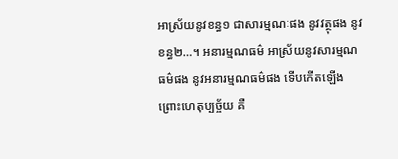អាស្រ័យនូវខន្ធ១ ជាសារម្មណៈផង នូវវត្ថុផង នូវខន្ធ២…។ អនារម្មណធម៌ អាស្រ័យនូវសារម្មណធម៌ផង នូវអនារម្មណធម៌ផង ទើបកើតឡើង ព្រោះហេតុប្បច្ច័យ គឺ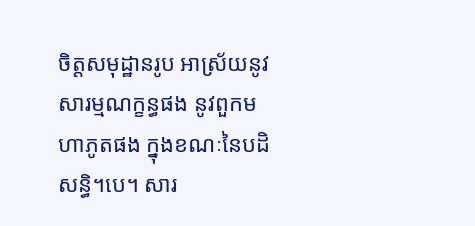ចិត្តសមុដ្ឋានរូប អាស្រ័យនូវសារម្មណក្ខន្ធផង នូវពួកមហាភូតផង ក្នុងខណៈនៃបដិសន្ធិ។បេ។ សារ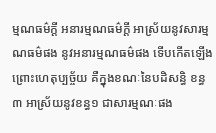ម្មណធម៌ក្តី អនារម្មណធម៌ក្តី អាស្រ័យនូវសារម្មណធម៌ផង នូវអនារម្មណធម៌ផង ទើបកើតឡើង ព្រោះហេតុប្បច្ច័យ គឺក្នុងខណៈនៃបដិសន្ធិ ខន្ធ៣ អាស្រ័យនូវខន្ធ១ ជាសារម្មណៈផង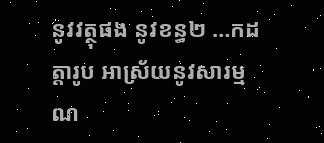នូវវត្ថុផង នូវខន្ធ២ …កដត្តារូប អាស្រ័យនូវសារម្មណ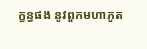ក្ខន្ធផង នូវពួកមហាភូត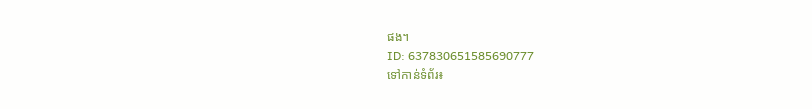ផង។
ID: 637830651585690777
ទៅកាន់ទំព័រ៖